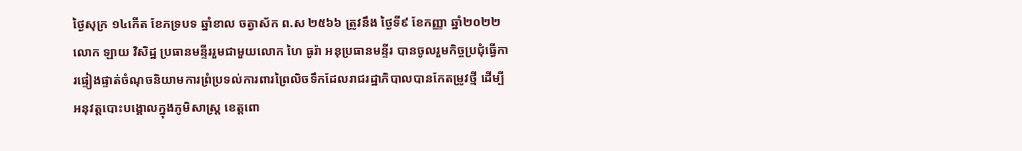ថ្ងៃសុក្រ ១៤កើត ខែភទ្របទ ឆ្នាំខាល ចត្វាស័ក ព.ស ២៥៦៦ ត្រូវនឹង ថ្ងៃទី៩ ខែកញ្ញា ឆ្នាំ២០២២ លោក ឡាយ វិសិដ្ឋ ប្រធានមន្ទីររួមជាមួយលោក ហៃ ធូរ៉ា អនុប្រធានមន្ទីរ បានចូលរួមកិច្ចប្រជុំធ្វើការផ្ទៀងផ្ទាត់ចំណុចនិយាមការព្រំប្រទល់ការពារព្រៃលិចទឹកដែលរាជរដ្ឋាភិបាលបានកែតម្រូវថ្មី ដើម្បីអនុវត្តបោះបង្គោលក្នុងភូមិសាស្រ្ត ខេត្តពោ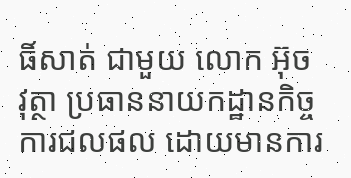ធិ៍សាត់ ជាមួយ លោក អ៊ុច វុត្ថា ប្រធាននាយកដ្ឋានកិច្ចការជលផល ដោយមានការ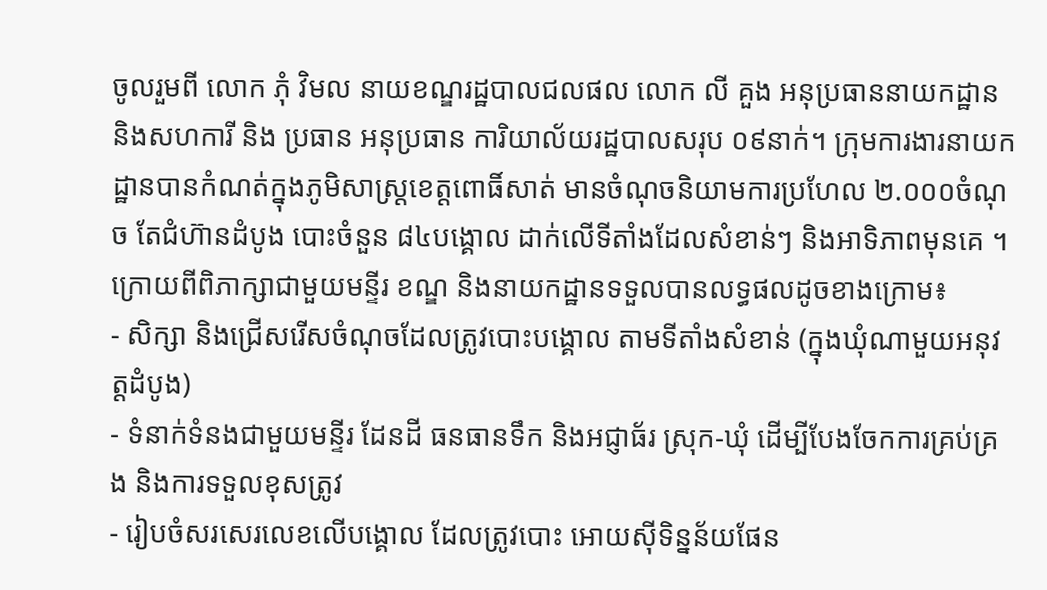ចូលរួមពី លោក ភុំ វិមល នាយខណ្ឌរដ្ឋបាលជលផល លោក លី គួង អនុប្រធាននាយកដ្ឋាន និងសហការី និង ប្រធាន អនុប្រធាន ការិយាល័យរដ្ឋបាលសរុប ០៩នាក់។ ក្រុមការងារនាយកដ្ឋានបានកំណត់ក្នុងភូមិសាស្រ្តខេត្តពោធិ៍សាត់ មានចំណុចនិយាមការប្រហែល ២.០០០ចំណុច តែជំហ៊ានដំបូង បោះចំនួន ៨៤បង្គោល ដាក់លើទីតាំងដែលសំខាន់ៗ និងអាទិភាពមុនគេ ។ ក្រោយពីពិភាក្សាជាមួយមន្ទីរ ខណ្ឌ និងនាយកដ្ឋានទទួលបានលទ្ធផលដូចខាងក្រោម៖
- សិក្សា និងជ្រើសរើសចំណុចដែលត្រូវបោះបង្គោល តាមទីតាំងសំខាន់ (ក្នុងឃុំណាមួយអនុវត្តដំបូង)
- ទំនាក់ទំនងជាមួយមន្ទីរ ដែនដី ធនធានទឹក និងអជ្ញាធ័រ ស្រុក-ឃុំ ដើម្បីបែងចែកការគ្រប់គ្រង និងការទទួលខុសត្រូវ
- រៀបចំសរសេរលេខលើបង្គោល ដែលត្រូវបោះ អោយស៊ីទិន្នន័យផែន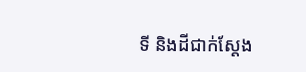ទី និងដីជាក់ស្តែង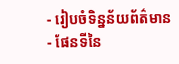- រៀបចំទិន្នន័យព័ត៌មាន
- ផែនទីនៃ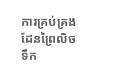ការគ្រប់គ្រងដែនព្រៃលិចទឹក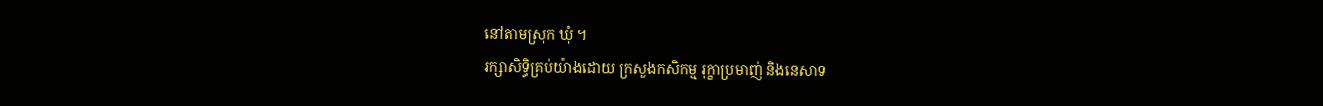នៅតាមស្រុក ឃុំ ។
រក្សាសិទិ្ធគ្រប់យ៉ាងដោយ ក្រសួងកសិកម្ម រុក្ខាប្រមាញ់ និងនេសាទ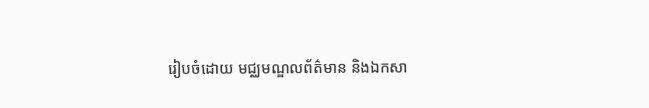រៀបចំដោយ មជ្ឈមណ្ឌលព័ត៌មាន និងឯកសា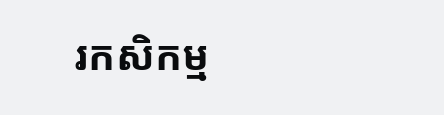រកសិកម្ម